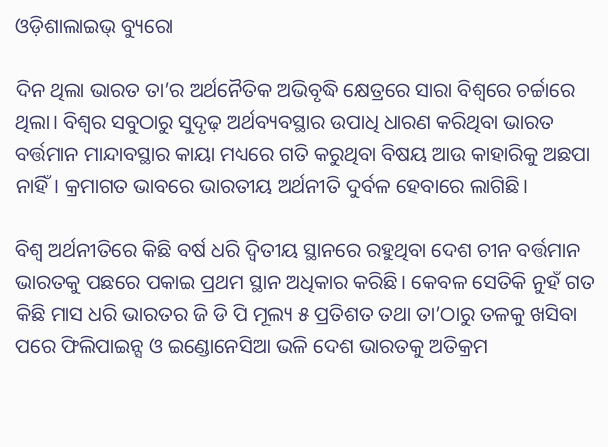ଓଡ଼ିଶାଲାଇଭ୍‌ ବ୍ୟୁରୋ

ଦିନ ଥିଲା ଭାରତ ତା’ର ଅର୍ଥନୈତିକ ଅଭିବୃଦ୍ଧି କ୍ଷେତ୍ରରେ ସାରା ବିଶ୍ୱରେ ଚର୍ଚ୍ଚାରେ ଥିଲା। ବିଶ୍ୱର ସବୁଠାରୁ ସୁଦୃଢ଼ ଅର୍ଥବ୍ୟବସ୍ଥାର ଉପାଧି ଧାରଣ କରିଥିବା ଭାରତ ବର୍ତ୍ତମାନ ମାନ୍ଦାବସ୍ଥାର କାୟା ମଧ୍ୟରେ ଗତି କରୁଥିବା ବିଷୟ ଆଉ କାହାରିକୁ ଅଛପା ନାହିଁ। କ୍ରମାଗତ ଭାବରେ ଭାରତୀୟ ଅର୍ଥନୀତି ଦୁର୍ବଳ ହେବାରେ ଲାଗିଛି।

ବିଶ୍ୱ ଅର୍ଥନୀତିରେ କିଛି ବର୍ଷ ଧରି ଦ୍ୱିତୀୟ ସ୍ଥାନରେ ରହୁଥିବା ଦେଶ ଚୀନ ବର୍ତ୍ତମାନ ଭାରତକୁ ପଛରେ ପକାଇ ପ୍ରଥମ ସ୍ଥାନ ଅଧିକାର କରିଛି। କେବଳ ସେତିକି ନୁହଁ ଗତ କିଛି ମାସ ଧରି ଭାରତର ଜି ଡି ପି ମୂଲ୍ୟ ୫ ପ୍ରତିଶତ ତଥା ତା’ଠାରୁ ତଳକୁ ଖସିବା ପରେ ଫିଲିପାଇନ୍ସ ଓ ଇଣ୍ଡୋନେସିଆ ଭଳି ଦେଶ ଭାରତକୁ ଅତିକ୍ରମ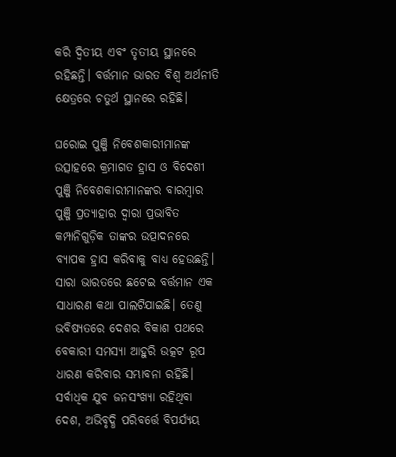କରି ଦ୍ୱିତୀୟ ଏବଂ ତୃତୀୟ ସ୍ଥାନରେ ରହିଛନ୍ତି। ବର୍ତ୍ତମାନ ଭାରତ ବିଶ୍ୱ ଅର୍ଥନୀତି କ୍ଷେତ୍ରରେ ଚତୁର୍ଥ ସ୍ଥାନରେ ରହିଛି।

ଘରୋଇ ପୁଞ୍ଜି ନିବେଶକାରୀମାନଙ୍କ ଉତ୍ସାହରେ କ୍ରମାଗତ ହ୍ରାସ ଓ ବିଦେଶୀ ପୁଞ୍ଜି ନିବେଶକାରୀମାନଙ୍କର ବାରମ୍ବାର ପୁଞ୍ଜି ପ୍ରତ୍ୟାହାର ଦ୍ୱାରା ପ୍ରଭାବିତ କମ୍ପାନିଗୁଡ଼ିକ ତାଙ୍କର ଉତ୍ପାଦନରେ ବ୍ୟାପକ ହ୍ରାସ କରିବାକୁ ବାଧ୍ୟ ହେଉଛନ୍ତି। ସାରା ଭାରତରେ ଛଟେଇ ବର୍ତ୍ତମାନ ଏକ ସାଧାରଣ କଥା ପାଲଟିଯାଇଛି। ତେଣୁ ଭବିଷ୍ୟତରେ ଦେଶର ବିକାଶ ପଥରେ ବେକାରୀ ସମସ୍ୟା ଆହୁରି ଉତ୍କଟ ରୂପ ଧାରଣ କରିବାର ସମ୍ଭାବନା ରହିଛି। ସର୍ବାଧିକ ଯୁବ ଜନସଂଖ୍ୟା ରହିଥିବା ଦେଶ, ଅଭିବୃଦ୍ଧି ପରିବର୍ତ୍ତେ ବିପର୍ଯ୍ୟୟ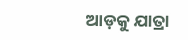ଆଡ଼କୁ ଯାତ୍ରା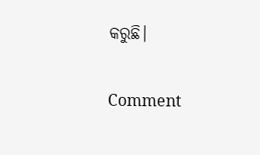କରୁଛି।

Comment